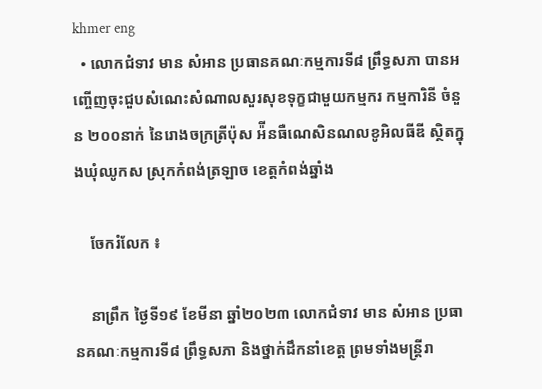khmer eng
  • លោកជំទាវ មាន សំអាន ប្រធានគណៈកម្មការទី៨ ព្រឹទ្ធសភា បានអញ្ចេីញចុះជួបសំណេះសំណាលសួរសុខទុក្ខជាមួយកម្មករ កម្មការិនី ចំនួន ២០០នាក់ នៃរោងចក្រត្រីប៉ុស អ៉ីនធឺណេសិនណលខូអិលធីឌី ស្ថិតក្នុងឃុំឈូកស ស្រុកកំពង់ត្រឡាច ខេត្តកំពង់ឆ្នាំង

    ចែករំលែក ៖

    នាព្រឹក ថ្ងៃទី១៩ ខែមីនា ឆ្នាំ២០២៣ លោកជំទាវ មាន សំអាន ប្រធានគណៈកម្មការទី៨ ព្រឹទ្ធសភា និងថ្នាក់ដឹកនាំខេត្ត ព្រមទាំងមន្ត្រីរា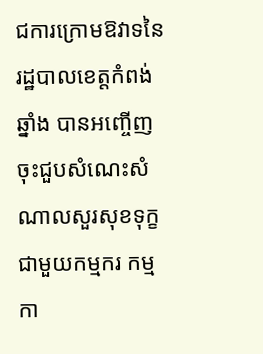ជការក្រោមឱវាទនៃរដ្ឋបាលខេត្តកំពង់ឆ្នាំង បានអញ្ចេីញចុះជួបសំណេះសំណាលសួរសុខទុក្ខជាមួយកម្មករ កម្មកា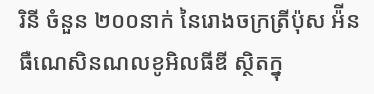រិនី ចំនួន ២០០នាក់ នៃរោងចក្រត្រីប៉ុស អ៉ីនធឺណេសិនណលខូអិលធីឌី ស្ថិតក្នុ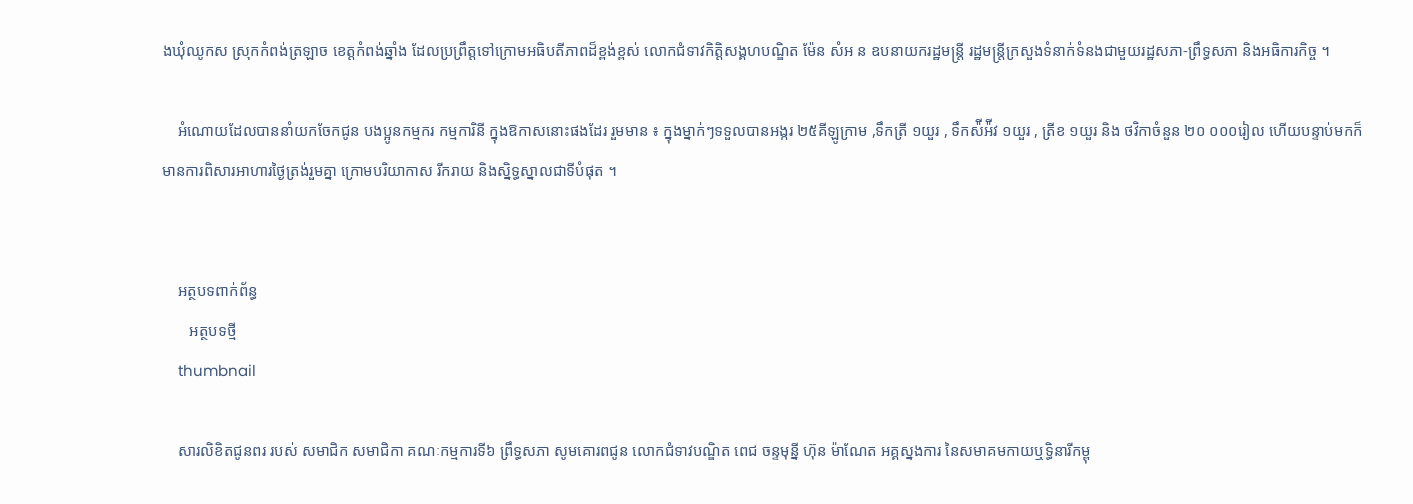ងឃុំឈូកស ស្រុកកំពង់ត្រឡាច ខេត្តកំពង់ឆ្នាំង ដែលប្រព្រឹត្តទៅក្រោមអធិបតីភាពដ៏ខ្ពង់ខ្ពស់ លោកជំទាវកិត្តិសង្គហបណ្ឌិត ម៉ែន សំអ ន ឧបនាយករដ្ឋមន្រ្តី រដ្ឋមន្រ្តីក្រសួងទំនាក់ទំនងជាមួយរដ្ឋសភា-ព្រឹទ្ធសភា និងអធិការកិច្ច ។

    អំណោយដែលបាននាំយកចែកជូន បងប្អូនកម្មករ កម្មការិនី ក្នុងឱកាសនោះផងដែរ រួមមាន ៖ ក្នុងម្នាក់ៗទទួលបានអង្ករ ២៥គីឡូក្រាម ,ទឹកត្រី ១យួរ , ទឹកស៉ីអ៉ីវ ១យួរ , ត្រីខ ១យួរ និង ថវិកាចំនួន ២០ ០០០រៀល ហើយបន្ទាប់មកក៏មានការពិសារអាហារថ្ងៃត្រង់រួមគ្នា ក្រោមបរិយាកាស រីករាយ និងសិ្នទ្ធស្នាលជាទីបំផុត ។


    អត្ថបទពាក់ព័ន្ធ
       អត្ថបទថ្មី
    thumbnail

    សារលិខិតជូនពរ របស់ សមាជិក សមាជិកា គណៈកម្មការទី៦ ព្រឹទ្ធសភា សូមគោរពជូន លោកជំទាវបណ្ឌិត ពេជ ចន្ទមុន្នី ហ៊ុន ម៉ាណែត អគ្គស្នងការ នៃសមាគមកាយឬទ្ធិនារីកម្ពុ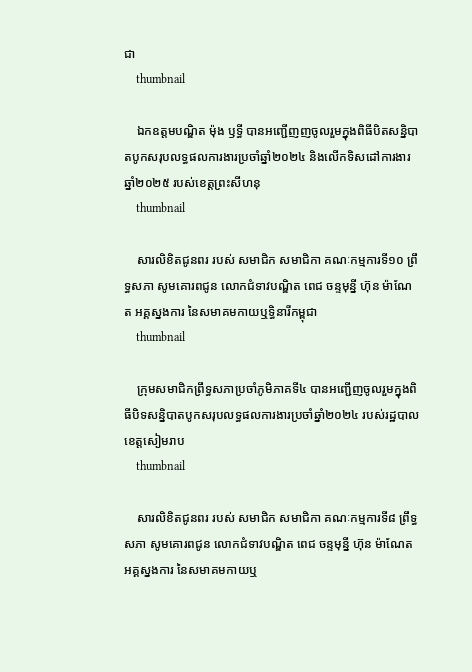ជា
    thumbnail

    ឯកឧត្តមបណ្ឌិត ម៉ុង ឫទ្ធី បានអញ្ជើញញចូលរួមក្នុងពិធីបិតសន្និបាតបូកសរុបលទ្ធផលការងារប្រចាំឆ្នាំ២០២៤ និងលើកទិសដៅការងារឆ្នាំ២០២៥ របស់ខេត្តព្រះសីហនុ
    thumbnail

    សារលិខិតជូនពរ របស់ សមាជិក សមាជិកា គណៈកម្មការទី១០ ព្រឹទ្ធសភា សូមគោរពជូន លោកជំទាវបណ្ឌិត ពេជ ចន្ទមុន្នី ហ៊ុន ម៉ាណែត អគ្គស្នងការ នៃសមាគមកាយឬទ្ធិនារីកម្ពុជា
    thumbnail

    ក្រុមសមាជិកព្រឹទ្ធសភាប្រចាំភូមិភាគទី៤ បានអញ្ជើញចូលរួមក្នុងពិធីបិទសន្និបាតបូកសរុបលទ្ធផលការងារប្រចាំឆ្នាំ២០២៤ របស់រដ្ឋបាលខេត្តសៀមរាប
    thumbnail

    សារលិខិតជូនពរ របស់ សមាជិក សមាជិកា គណៈកម្មការទី៨ ព្រឹទ្ធសភា សូមគោរពជូន លោកជំទាវបណ្ឌិត ពេជ ចន្ទមុន្នី ហ៊ុន ម៉ាណែត អគ្គស្នងការ នៃសមាគមកាយឬ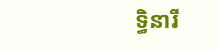ទ្ធិនារី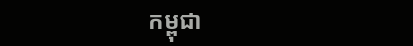កម្ពុជា